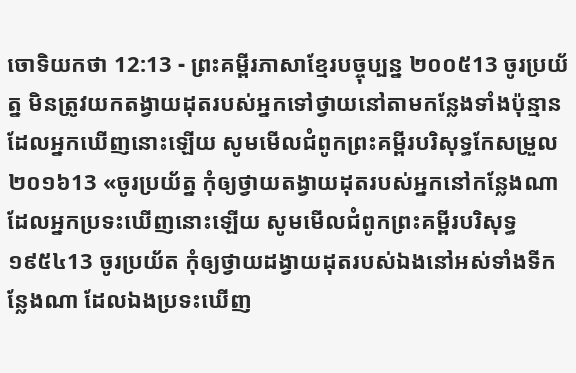ចោទិយកថា 12:13 - ព្រះគម្ពីរភាសាខ្មែរបច្ចុប្បន្ន ២០០៥13 ចូរប្រយ័ត្ន មិនត្រូវយកតង្វាយដុតរបស់អ្នកទៅថ្វាយនៅតាមកន្លែងទាំងប៉ុន្មាន ដែលអ្នកឃើញនោះឡើយ សូមមើលជំពូកព្រះគម្ពីរបរិសុទ្ធកែសម្រួល ២០១៦13 «ចូរប្រយ័ត្ន កុំឲ្យថ្វាយតង្វាយដុតរបស់អ្នកនៅកន្លែងណាដែលអ្នកប្រទះឃើញនោះឡើយ សូមមើលជំពូកព្រះគម្ពីរបរិសុទ្ធ ១៩៥៤13 ចូរប្រយ័ត កុំឲ្យថ្វាយដង្វាយដុតរបស់ឯងនៅអស់ទាំងទីកន្លែងណា ដែលឯងប្រទះឃើញ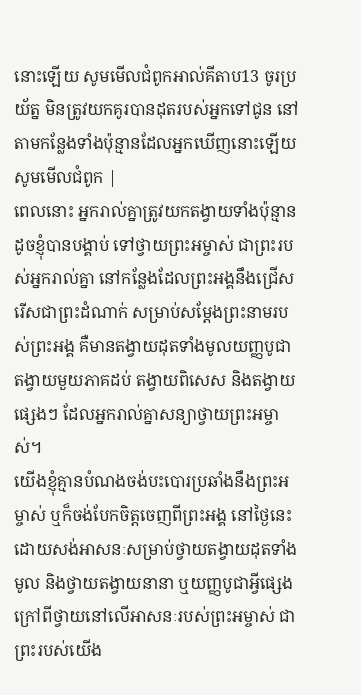នោះឡើយ សូមមើលជំពូកអាល់គីតាប13 ចូរប្រយ័ត្ន មិនត្រូវយកគូរបានដុតរបស់អ្នកទៅជូន នៅតាមកន្លែងទាំងប៉ុន្មានដែលអ្នកឃើញនោះឡើយ សូមមើលជំពូក |
ពេលនោះ អ្នករាល់គ្នាត្រូវយកតង្វាយទាំងប៉ុន្មាន ដូចខ្ញុំបានបង្គាប់ ទៅថ្វាយព្រះអម្ចាស់ ជាព្រះរបស់អ្នករាល់គ្នា នៅកន្លែងដែលព្រះអង្គនឹងជ្រើសរើសជាព្រះដំណាក់ សម្រាប់សម្តែងព្រះនាមរបស់ព្រះអង្គ គឺមានតង្វាយដុតទាំងមូលយញ្ញបូជា តង្វាយមួយភាគដប់ តង្វាយពិសេស និងតង្វាយផ្សេងៗ ដែលអ្នករាល់គ្នាសន្យាថ្វាយព្រះអម្ចាស់។
យើងខ្ញុំគ្មានបំណងចង់បះបោរប្រឆាំងនឹងព្រះអម្ចាស់ ឬក៏ចង់បែកចិត្តចេញពីព្រះអង្គ នៅថ្ងៃនេះ ដោយសង់អាសនៈសម្រាប់ថ្វាយតង្វាយដុតទាំងមូល និងថ្វាយតង្វាយនានា ឬយញ្ញបូជាអ្វីផ្សេង ក្រៅពីថ្វាយនៅលើអាសនៈរបស់ព្រះអម្ចាស់ ជាព្រះរបស់យើង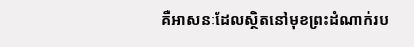គឺអាសនៈដែលស្ថិតនៅមុខព្រះដំណាក់រប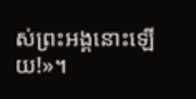ស់ព្រះអង្គនោះឡើយ!»។